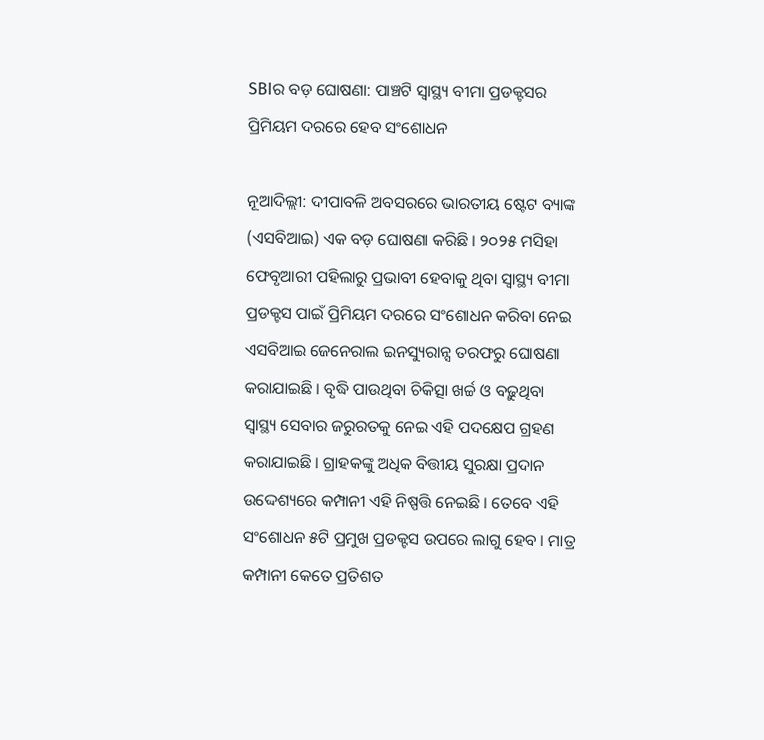SBIର ବଡ଼ ଘୋଷଣା: ପାଞ୍ଚଟି ସ୍ୱାସ୍ଥ୍ୟ ବୀମା ପ୍ରଡକ୍ଟସର ପ୍ରିମିୟମ ଦରରେ ହେବ ସଂଶୋଧନ

ନୂଆଦିଲ୍ଲୀ: ଦୀପାବଳି ଅବସରରେ ଭାରତୀୟ ଷ୍ଟେଟ ବ୍ୟାଙ୍କ (ଏସବିଆଇ) ଏକ ବଡ଼ ଘୋଷଣା କରିଛି । ୨୦୨୫ ମସିହା ଫେବୃଆରୀ ପହିଲାରୁ ପ୍ରଭାବୀ ହେବାକୁ ଥିବା ସ୍ୱାସ୍ଥ୍ୟ ବୀମା ପ୍ରଡକ୍ଟସ ପାଇଁ ପ୍ରିମିୟମ ଦରରେ ସଂଶୋଧନ କରିବା ନେଇ ଏସବିଆଇ ଜେନେରାଲ ଇନସ୍ୟୁରାନ୍ସ ତରଫରୁ ଘୋଷଣା କରାଯାଇଛି । ବୃଦ୍ଧି ପାଉଥିବା ଚିକିତ୍ସା ଖର୍ଚ୍ଚ ଓ ବଢ଼ୁଥିବା ସ୍ୱାସ୍ଥ୍ୟ ସେବାର ଜରୁରତକୁ ନେଇ ଏହି ପଦକ୍ଷେପ ଗ୍ରହଣ କରାଯାଇଛି । ଗ୍ରାହକଙ୍କୁ ଅଧିକ ବିତ୍ତୀୟ ସୁରକ୍ଷା ପ୍ରଦାନ ଉଦ୍ଦେଶ୍ୟରେ କମ୍ପାନୀ ଏହି ନିଷ୍ପତ୍ତି ନେଇଛି । ତେବେ ଏହି ସଂଶୋଧନ ୫ଟି ପ୍ରମୁଖ ପ୍ରଡକ୍ଟସ ଉପରେ ଲାଗୁ ହେବ । ମାତ୍ର କମ୍ପାନୀ କେତେ ପ୍ରତିଶତ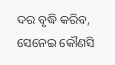ଦର ବୃଦ୍ଧି କରିବ, ସେନେଇ କୌଣସି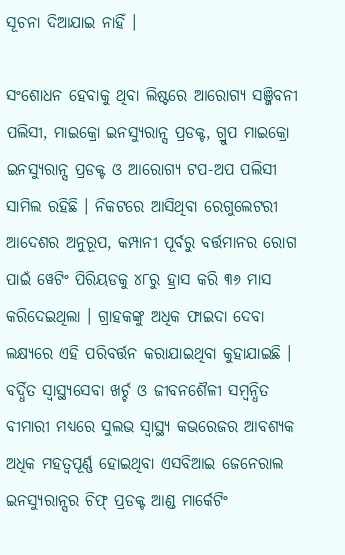ସୂଚନା ଦିଆଯାଇ ନାହିଁ ।

ସଂଶୋଧନ ହେବାକୁ ଥିବା ଲିଷ୍ଟରେ ଆରୋଗ୍ୟ ସଞ୍ଜିବନୀ ପଲିସୀ, ମାଇକ୍ରୋ ଇନସ୍ୟୁରାନ୍ସ ପ୍ରଡକ୍ଟ, ଗ୍ରୁପ ମାଇକ୍ରୋ ଇନସ୍ୟୁରାନ୍ସ ପ୍ରଡକ୍ଟ ଓ ଆରୋଗ୍ୟ ଟପ-ଅପ ପଲିସୀ ସାମିଲ ରହିଛି । ନିକଟରେ ଆସିଥିବା ରେଗୁଲେଟରୀ ଆଦେଶର ଅନୁରୂପ, କମ୍ପାନୀ ପୂର୍ବରୁ ବର୍ତ୍ତମାନର ରୋଗ ପାଇଁ ୱେଟିଂ ପିରିୟଡକୁ ୪୮ରୁ ହ୍ରାସ କରି ୩୬ ମାସ କରିଦେଇଥିଲା । ଗ୍ରାହକଙ୍କୁ ଅଧିକ ଫାଇଦା ଦେବା ଲକ୍ଷ୍ୟରେ ଏହି ପରିବର୍ତ୍ତନ କରାଯାଇଥିବା କୁହାଯାଇଛି । ବର୍ଦ୍ଧିତ ସ୍ୱାସ୍ଥ୍ୟସେବା ଖର୍ଚ୍ଚ ଓ ଜୀବନଶୈଳୀ ସମ୍ବନ୍ଧିତ ବୀମାରୀ ମଧ୍ୟରେ ସୁଲଭ ସ୍ୱାସ୍ଥ୍ୟ କଭରେଜର ଆବଶ୍ୟକ ଅଧିକ ମହତ୍ୱପୂର୍ଣ୍ଣ ହୋଇଥିବା ଏସବିଆଇ ଜେନେରାଲ ଇନସ୍ୟୁରାନ୍ସର ଚିଫ୍ ପ୍ରଡକ୍ଟ ଆଣ୍ଡ ମାର୍କେଟିଂ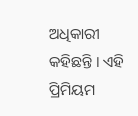ଅଧିକାରୀ କହିଛନ୍ତି । ଏହି ପ୍ରିମିୟମ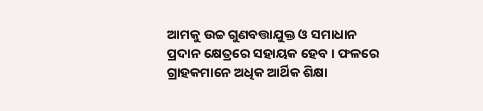ଆମକୁ ଉଚ୍ଚ ଗୁଣବତ୍ତାଯୁକ୍ତ ଓ ସମାଧାନ ପ୍ରଦାନ କ୍ଷେତ୍ରରେ ସହାୟକ ହେବ । ଫଳରେ ଗ୍ରାହକମାନେ ଅଧିକ ଆର୍ଥିକ ଶିକ୍ଷା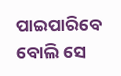ପାଇପାରିବେ ବୋଲି ସେ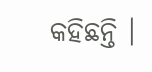କହିଛନ୍ତି ।